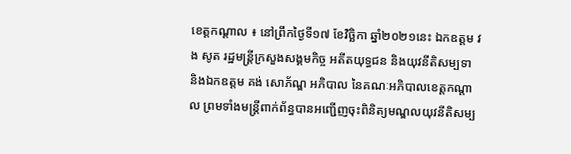ខេត្តកណ្តាល ៖ នៅព្រឹកថ្ងៃទី១៧ ខែវិច្ឆិកា ឆ្នាំ២០២១នេះ ឯកឧត្តម វង សូត រដ្ឋមន្ត្រីក្រសួងសង្គមកិច្ច អតីតយុទ្ធជន និងយុវនីតិសម្បទា និងឯកឧត្តម គង់ សោភ័ណ្ឌ អភិបាល នៃគណៈអភិបាលខេត្តកណ្ដាល ព្រមទាំងមន្ត្រីពាក់ព័ន្ធបានអញ្ជើញចុះពិនិត្យមណ្ឌលយុវនីតិសម្ប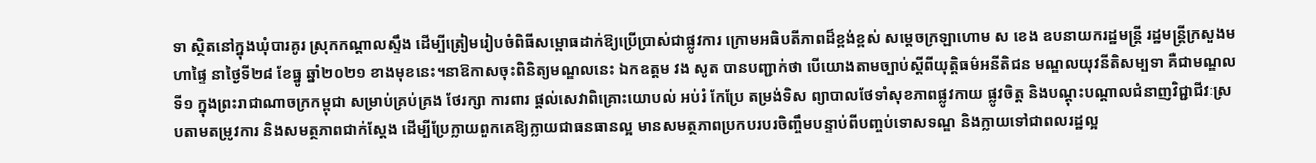ទា ស្ថិតនៅក្នុងឃុំបារគូរ ស្រុកកណ្តាលស្ទឹង ដើម្បីត្រៀមរៀបចំពិធីសម្ពោធដាក់ឱ្យប្រើប្រាស់ជាផ្លូវការ ក្រោមអធិបតីភាពដ៏ខ្ពង់ខ្ពស់ សម្តេចក្រឡាហោម ស ខេង ឧបនាយករដ្ឋមន្ត្រី រដ្ឋមន្ត្រីក្រសួងមហាផ្ទៃ នាថ្ងៃទី២៨ ខែធ្នូ ឆ្នាំ២០២១ ខាងមុខនេះ។នាឱកាសចុះពិនិត្យមណ្ឌលនេះ ឯកឧត្តម វង សូត បានបញ្ជាក់ថា បើយោងតាមច្បាប់ស្តីពីយុត្តិធម៌អនីតិជន មណ្ឌលយុវនីតិសម្បទា គឺជាមណ្ឌលទី១ ក្នុងព្រះរាជាណាចក្រកម្ពុជា សម្រាប់គ្រប់គ្រង ថែរក្សា ការពារ ផ្តល់សេវាពិគ្រោះយោបល់ អប់រំ កែប្រែ តម្រង់ទិស ព្យាបាលថែទាំសុខភាពផ្លូវកាយ ផ្លូវចិត្ត និងបណ្តុះបណ្តាលជំនាញវិជ្ជាជីវៈស្របតាមតម្រូវការ និងសមត្ថភាពជាក់ស្តែង ដើម្បីប្រែក្លាយពួកគេឱ្យក្លាយជាធនធានល្អ មានសមត្ថភាពប្រកបរបរចិញ្ចឹមបន្ទាប់ពីបញ្ចប់ទោសទណ្ឌ និងក្លាយទៅជាពលរដ្ឋល្អ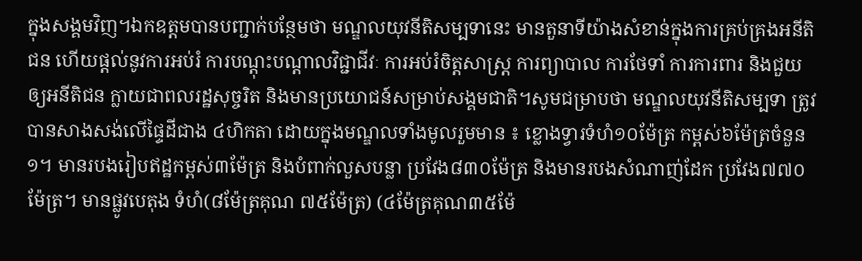ក្នុងសង្គមវិញ។ឯកឧត្តមបានបញ្ជាក់បន្ថែមថា មណ្ឌលយុវនីតិសម្បទានេះ មានតួនាទីយ៉ាងសំខាន់ក្នុងការគ្រប់គ្រងអនីតិជន ហើយផ្តល់នូវការអប់រំ ការបណ្តុះបណ្តាលវិជ្ជាជីវៈ ការអប់រំចិត្តសាស្រ្ត ការព្យាបាល ការថែទាំ ការការពារ និងជួយឲ្យអនីតិជន ក្លាយជាពលរដ្ឋសុច្ចរិត និងមានប្រយោជន៍សម្រាប់សង្គមជាតិ។សូមជម្រាបថា មណ្ឌលយុវនីតិសម្បទា ត្រូវបានសាងសង់លើផ្ទៃដីជាង ៤ហិកតា ដោយក្នុងមណ្ឌលទាំងមូលរួមមាន ៖ ខ្លោងទ្វារទំហំ១០ម៉ែត្រ កម្ពស់៦ម៉ែត្រចំនួន១។ មានរបងរៀបឥដ្ឋកម្ពស់៣ម៉ែត្រ និងបំពាក់លួសបន្លា ប្រវែង៨៣០ម៉ែត្រ និងមានរបងសំណាញ់ដែក ប្រវែង៧៧០ម៉ែត្រ។ មានផ្លូវបេតុង ទំហំ(៨ម៉ែត្រគុណ ៧៥ម៉ែត្រ) (៤ម៉ែត្រគុណ៣៥ម៉ែ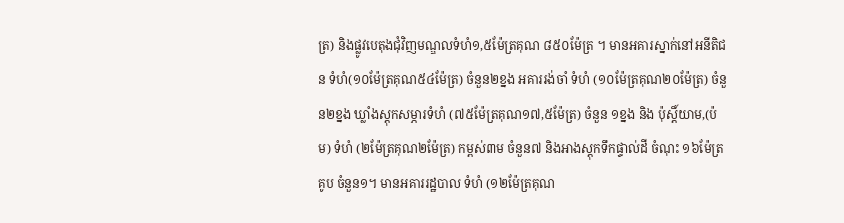ត្រ) និងផ្លូវបេតុងជុំវិញមណ្ឌលទំហំ១,៥ម៉ែត្រគុណ ៨៥០ម៉ែត្រ ។ មានអគារស្នាក់នៅអនីតិជន ទំហំ(១០ម៉ែត្រគុណ៥៤ម៉ែត្រ) ចំនួន២ខ្នង អគាររង់ចាំ ទំហំ (១០ម៉ែត្រគុណ២០ម៉ែត្រ) ចំនួន២ខ្នង ឃ្លាំងស្តុកសម្ភារទំហំ (៧៥ម៉ែត្រគុណ១៧,៥ម៉ែត្រ) ចំនួន ១ខ្នង និង ប៉ុស្តិ៍យាម,(ប៉ម) ទំហំ (២ម៉ែត្រគុណ២ម៉ែត្រ) កម្ពស់៣ម ចំនួន៧ និងអាងស្តុកទឹកផ្ទាល់ដី ចំណុះ ១៦ម៉ែត្រគូប ចំនួន១។ មានអគាររដ្ឋបាល ទំហំ (១២ម៉ែត្រគុណ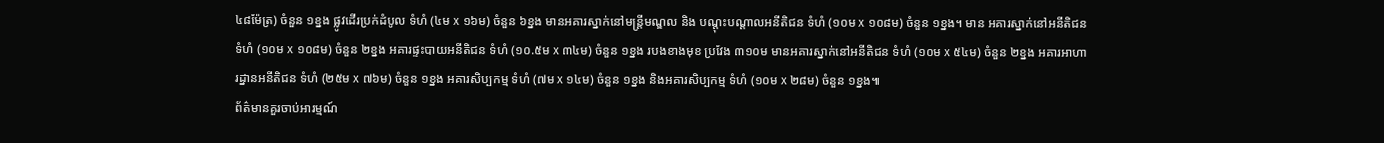៤៨ម៉ែត្រ) ចំនួន ១ខ្នង ផ្លូវដើរប្រក់ដំបូល ទំហំ (៤ម x ១៦ម) ចំនួន ៦ខ្នង មានអគារស្នាក់នៅមន្ត្រីមណ្ឌល និង បណ្តុះបណ្តាលអនីតិជន ទំហំ (១០ម x ១០៨ម) ចំនួន ១ខ្នង។ មាន អគារស្នាក់នៅអនីតិជន ទំហំ (១០ម x ១០៨ម) ចំនួន ២ខ្នង អគារផ្ទះបាយអនីតិជន ទំហំ (១០.៥ម x ៣៤ម) ចំនួន ១ខ្នង របងខាងមុខ ប្រវែង ៣១០ម មានអគារស្នាក់នៅអនីតិជន ទំហំ (១០ម x ៥៤ម) ចំនួន ២ខ្នង អគារអាហារដ្នានអនីតិជន ទំហំ (២៥ម x ៧៦ម) ចំនួន ១ខ្នង អគារសិប្បកម្ម ទំហំ (៧ម x ១៤ម) ចំនួន ១ខ្នង និងអគារសិប្បកម្ម ទំហំ (១០ម x ២៨ម) ចំនួន ១ខ្នង៕
ព័ត៌មានគួរចាប់អារម្មណ៍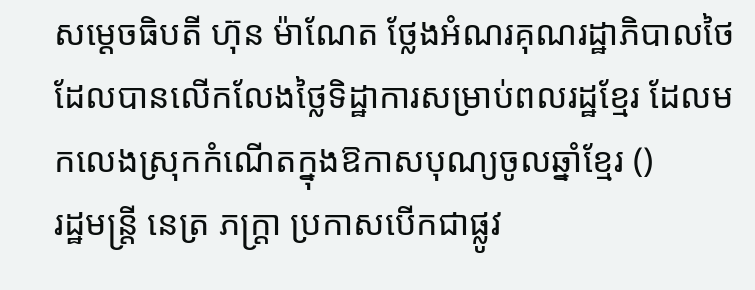សម្ដេចធិបតី ហ៊ុន ម៉ាណែត ថ្លែងអំណរគុណរដ្ឋាភិបាលថៃ ដែលបានលើកលែងថ្លៃទិដ្ឋាការសម្រាប់ពលរដ្ឋខ្មែរ ដែលមកលេងស្រុកកំណើតក្នុងឱកាសបុណ្យចូលឆ្នាំខ្មែរ ()
រដ្ឋមន្ត្រី នេត្រ ភក្ត្រា ប្រកាសបើកជាផ្លូវ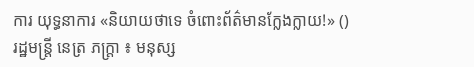ការ យុទ្ធនាការ «និយាយថាទេ ចំពោះព័ត៌មានក្លែងក្លាយ!» ()
រដ្ឋមន្ត្រី នេត្រ ភក្ត្រា ៖ មនុស្ស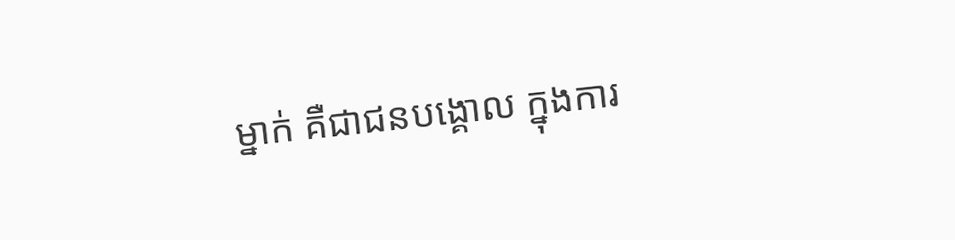ម្នាក់ គឺជាជនបង្គោល ក្នុងការ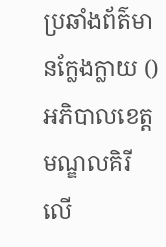ប្រឆាំងព័ត៌មានក្លែងក្លាយ ()
អភិបាលខេត្តមណ្ឌលគិរី លើ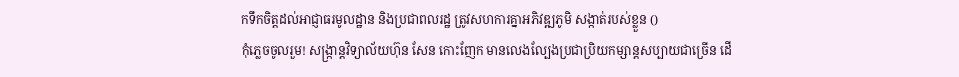កទឹកចិត្តដល់អាជ្ញាធរមូលដ្ឋាន និងប្រជាពលរដ្ឋ ត្រូវសហការគ្នាអភិវឌ្ឍភូមិ សង្កាត់របស់ខ្លួន ()
កុំភ្លេចចូលរួម! សង្ក្រាន្តវិទ្យាល័យហ៊ុន សែន កោះញែក មានលេងល្បែងប្រជាប្រិយកម្សាន្តសប្បាយជាច្រើន ដើ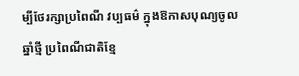ម្បីថែរក្សាប្រពៃណី វប្បធម៌ ក្នុងឱកាសបុណ្យចូលឆ្នាំថ្មី ប្រពៃណីជាតិខ្មែ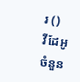រ ()
វីដែអូ
ចំនួន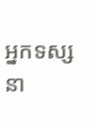អ្នកទស្សនា